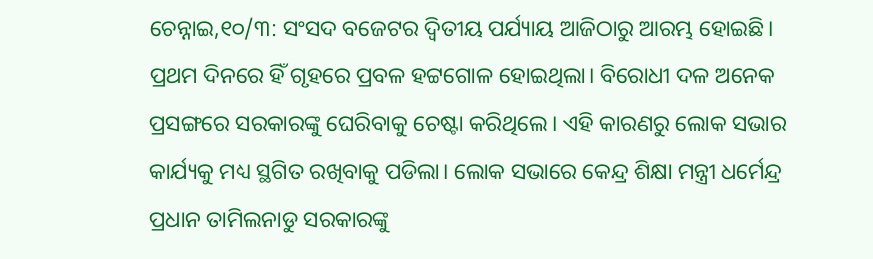ଚେନ୍ନାଇ,୧୦/୩: ସଂସଦ ବଜେଟର ଦ୍ୱିତୀୟ ପର୍ଯ୍ୟାୟ ଆଜିଠାରୁ ଆରମ୍ଭ ହୋଇଛି। ପ୍ରଥମ ଦିନରେ ହିଁ ଗୃହରେ ପ୍ରବଳ ହଟ୍ଟଗୋଳ ହୋଇଥିଲା। ବିରୋଧୀ ଦଳ ଅନେକ ପ୍ରସଙ୍ଗରେ ସରକାରଙ୍କୁ ଘେରିବାକୁ ଚେଷ୍ଟା କରିଥିଲେ। ଏହି କାରଣରୁ ଲୋକ ସଭାର କାର୍ଯ୍ୟକୁ ମଧ୍ୟ ସ୍ଥଗିତ ରଖିବାକୁ ପଡିଲା। ଲୋକ ସଭାରେ କେନ୍ଦ୍ର ଶିକ୍ଷା ମନ୍ତ୍ରୀ ଧର୍ମେନ୍ଦ୍ର ପ୍ରଧାନ ତାମିଲନାଡୁ ସରକାରଙ୍କୁ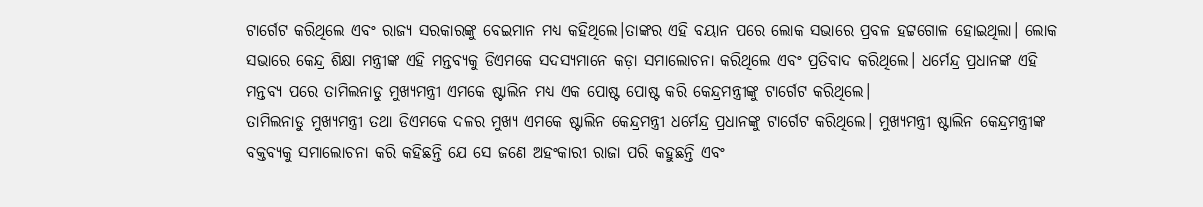ଟାର୍ଗେଟ କରିଥିଲେ ଏବଂ ରାଜ୍ୟ ସରକାରଙ୍କୁ ବେଇମାନ ମଧ୍ୟ କହିଥିଲେ।ତାଙ୍କର ଏହି ବୟାନ ପରେ ଲୋକ ସଭାରେ ପ୍ରବଳ ହଟ୍ଟଗୋଳ ହୋଇଥିଲା। ଲୋକ ସଭାରେ କେନ୍ଦ୍ର ଶିକ୍ଷା ମନ୍ତ୍ରୀଙ୍କ ଏହି ମନ୍ତବ୍ୟକୁ ଡିଏମକେ ସଦସ୍ୟମାନେ କଡ଼ା ସମାଲୋଚନା କରିଥିଲେ ଏବଂ ପ୍ରତିବାଦ କରିଥିଲେ। ଧର୍ମେନ୍ଦ୍ର ପ୍ରଧାନଙ୍କ ଏହି ମନ୍ତବ୍ୟ ପରେ ତାମିଲନାଡୁ ମୁଖ୍ୟମନ୍ତ୍ରୀ ଏମକେ ଷ୍ଟାଲିନ ମଧ୍ୟ ଏକ ପୋଷ୍ଟ ପୋଷ୍ଟ କରି କେନ୍ଦ୍ରମନ୍ତ୍ରୀଙ୍କୁ ଟାର୍ଗେଟ କରିଥିଲେ।
ତାମିଲନାଡୁ ମୁଖ୍ୟମନ୍ତ୍ରୀ ତଥା ଡିଏମକେ ଦଳର ମୁଖ୍ୟ ଏମକେ ଷ୍ଟାଲିନ କେନ୍ଦ୍ରମନ୍ତ୍ରୀ ଧର୍ମେନ୍ଦ୍ର ପ୍ରଧାନଙ୍କୁ ଟାର୍ଗେଟ କରିଥିଲେ। ମୁଖ୍ୟମନ୍ତ୍ରୀ ଷ୍ଟାଲିନ କେନ୍ଦ୍ରମନ୍ତ୍ରୀଙ୍କ ବକ୍ତବ୍ୟକୁ ସମାଲୋଚନା କରି କହିଛନ୍ତି ଯେ ସେ ଜଣେ ଅହଂକାରୀ ରାଜା ପରି କହୁଛନ୍ତି ଏବଂ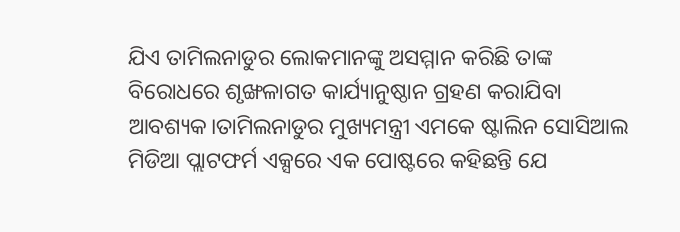ଯିଏ ତାମିଲନାଡୁର ଲୋକମାନଙ୍କୁ ଅସମ୍ମାନ କରିଛି ତାଙ୍କ ବିରୋଧରେ ଶୃଙ୍ଖଳାଗତ କାର୍ଯ୍ୟାନୁଷ୍ଠାନ ଗ୍ରହଣ କରାଯିବା ଆବଶ୍ୟକ।ତାମିଲନାଡୁର ମୁଖ୍ୟମନ୍ତ୍ରୀ ଏମକେ ଷ୍ଟାଲିନ ସୋସିଆଲ ମିଡିଆ ପ୍ଲାଟଫର୍ମ ଏକ୍ସରେ ଏକ ପୋଷ୍ଟରେ କହିଛନ୍ତି ଯେ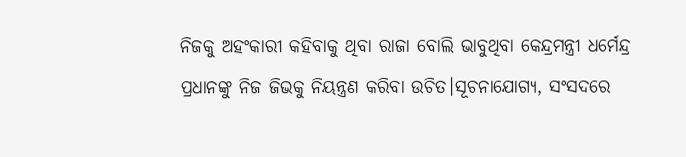ନିଜକୁ ଅହଂକାରୀ କହିବାକୁ ଥିବା ରାଜା ବୋଲି ଭାବୁଥିବା କେନ୍ଦ୍ରମନ୍ତ୍ରୀ ଧର୍ମେନ୍ଦ୍ର ପ୍ରଧାନଙ୍କୁ ନିଜ ଜିଭକୁ ନିୟନ୍ତ୍ରଣ କରିବା ଉଚିତ।ସୂଚନାଯୋଗ୍ୟ, ସଂସଦରେ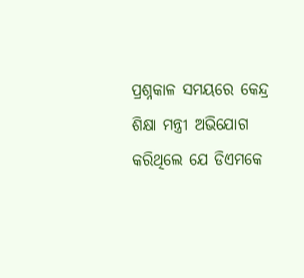ପ୍ରଶ୍ନକାଳ ସମୟରେ କେନ୍ଦ୍ର ଶିକ୍ଷା ମନ୍ତ୍ରୀ ଅଭିଯୋଗ କରିଥିଲେ ଯେ ଡିଏମକେ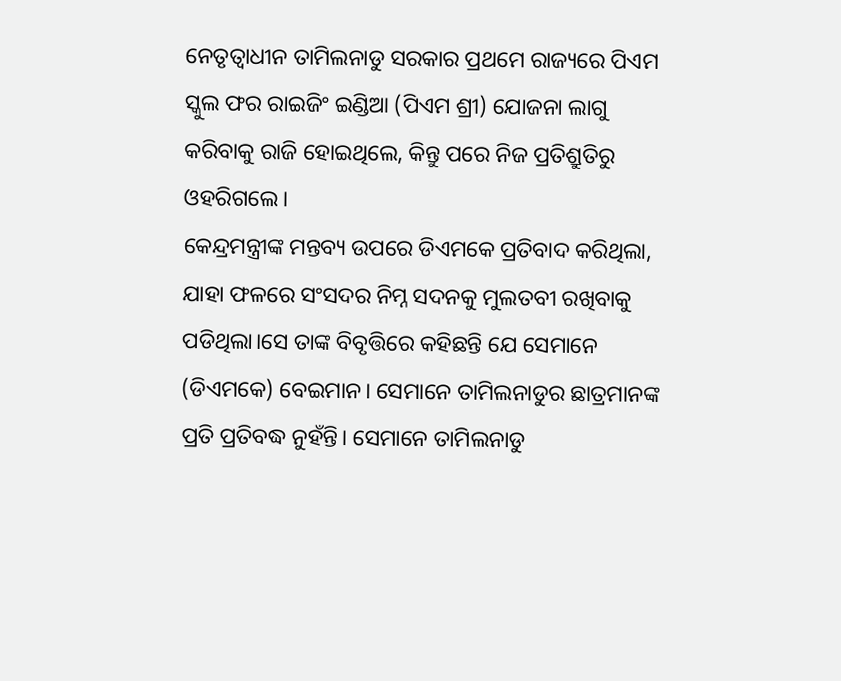ନେତୃତ୍ୱାଧୀନ ତାମିଲନାଡୁ ସରକାର ପ୍ରଥମେ ରାଜ୍ୟରେ ପିଏମ ସ୍କୁଲ ଫର ରାଇଜିଂ ଇଣ୍ଡିଆ (ପିଏମ ଶ୍ରୀ) ଯୋଜନା ଲାଗୁ କରିବାକୁ ରାଜି ହୋଇଥିଲେ, କିନ୍ତୁ ପରେ ନିଜ ପ୍ରତିଶ୍ରୁତିରୁ ଓହରିଗଲେ।
କେନ୍ଦ୍ରମନ୍ତ୍ରୀଙ୍କ ମନ୍ତବ୍ୟ ଉପରେ ଡିଏମକେ ପ୍ରତିବାଦ କରିଥିଲା, ଯାହା ଫଳରେ ସଂସଦର ନିମ୍ନ ସଦନକୁ ମୁଲତବୀ ରଖିବାକୁ ପଡିଥିଲା।ସେ ତାଙ୍କ ବିବୃତ୍ତିରେ କହିଛନ୍ତି ଯେ ସେମାନେ (ଡିଏମକେ) ବେଇମାନ। ସେମାନେ ତାମିଲନାଡୁର ଛାତ୍ରମାନଙ୍କ ପ୍ରତି ପ୍ରତିବଦ୍ଧ ନୁହଁନ୍ତି। ସେମାନେ ତାମିଲନାଡୁ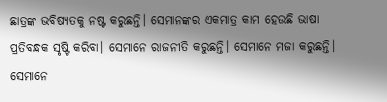ଛାତ୍ରଙ୍କ ଭବିଷ୍ୟତକୁ ନଷ୍ଟ କରୁଛନ୍ତି। ସେମାନଙ୍କର ଏକମାତ୍ର କାମ ହେଉଛି ଭାଷା ପ୍ରତିବନ୍ଧକ ସୃଷ୍ଟି କରିବା। ସେମାନେ ରାଜନୀତି କରୁଛନ୍ତି। ସେମାନେ ମଜା କରୁଛନ୍ତି। ସେମାନେ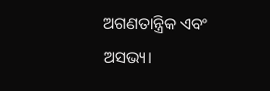ଅଗଣତାନ୍ତ୍ରିକ ଏବଂ ଅସଭ୍ୟ।